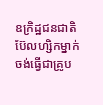ឧក្រិដ្ឋជនជាតិប៊ែលហ្សិកម្នាក់ ចង់ធ្វើជាគ្រូប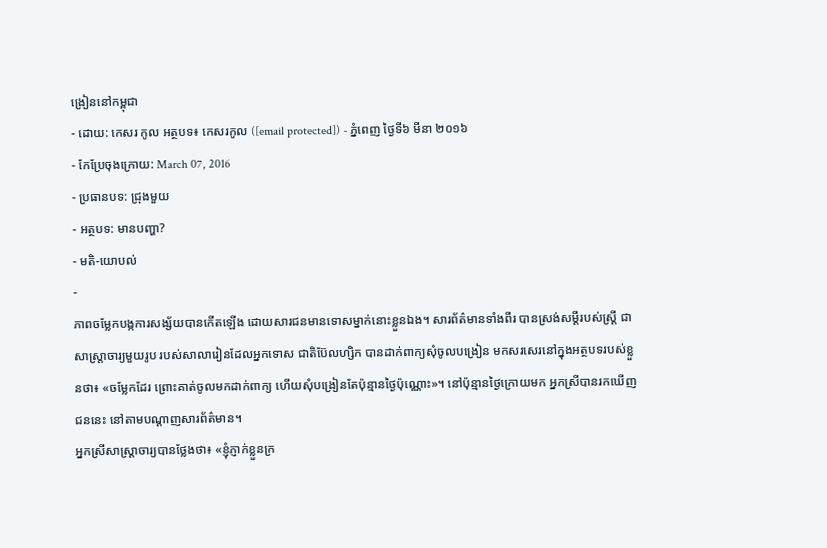ង្រៀននៅកម្ពុជា
- ដោយ: កេសរ កូល អត្ថបទ៖ កេសរកូល ([email protected]) - ភ្នំពេញ ថ្ងៃទី៦ មីនា ២០១៦
- កែប្រែចុងក្រោយ: March 07, 2016
- ប្រធានបទ: ជ្រុងមួយ
- អត្ថបទ: មានបញ្ហា?
- មតិ-យោបល់
-
ភាពចម្លែកបង្កការសង្ស័យបានកើតឡើង ដោយសារជនមានទោសម្នាក់នោះខ្លួនឯង។ សារព័ត៌មានទាំងពីរ បានស្រង់សម្ដីរបស់ស្ត្រី ជាសាស្ត្រាចារ្យមួយរូប របស់សាលារៀនដែលអ្នកទោស ជាតិប៊ែលហ្សិក បានដាក់ពាក្យសុំចូលបង្រៀន មកសរសេរនៅក្នុងអត្ថបទរបស់ខ្លួនថា៖ «ចម្លែកដែរ ព្រោះគាត់ចូលមកដាក់ពាក្យ ហើយសុំបង្រៀនតែប៉ុន្មានថ្ងៃប៉ុណ្ណោះ»។ នៅប៉ុន្មានថ្ងៃក្រោយមក អ្នកស្រីបានរកឃើញជននេះ នៅតាមបណ្ដាញសារព័ត៌មាន។
អ្នកស្រីសាស្ត្រាចារ្យបានថ្លែងថា៖ «ខ្ញុំភ្ញាក់ខ្លួនក្រ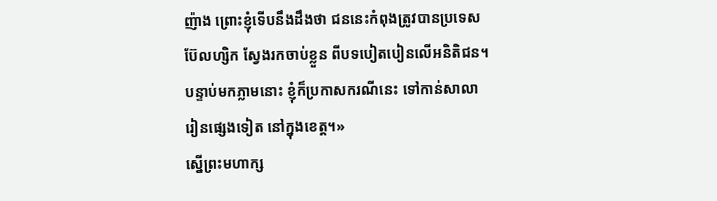ញ៉ាង ព្រោះខ្ញុំទើបនឹងដឹងថា ជននេះកំពុងត្រូវបានប្រទេសប៊ែលហ្សិក ស្វែងរកចាប់ខ្លួន ពីបទបៀតបៀនលើអនិតិជន។ បន្ទាប់មកភ្លាមនោះ ខ្ញុំក៏ប្រកាសករណីនេះ ទៅកាន់សាលារៀនផ្សេងទៀត នៅក្នុងខេត្ត។»
ស្នើព្រះមហាក្ស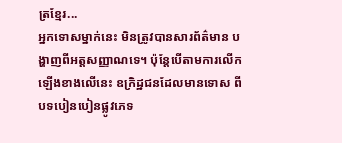ត្រខ្មែរ...
អ្នកទោសម្នាក់នេះ មិនត្រូវបានសារព័ត៌មាន បង្ហាញពីអត្តសញ្ញាណទេ។ ប៉ុន្តែបើតាមការលើកឡើងខាងលើនេះ ឧក្រិដ្ឋជនដែលមានទោស ពីបទបៀនបៀនផ្លូវភេទ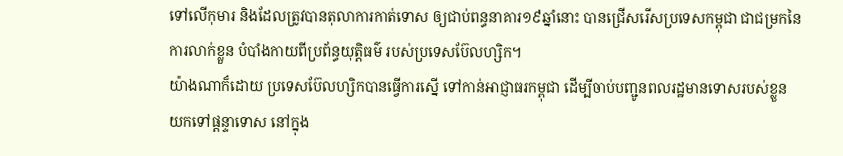ទៅលើកុមារ និងដែលត្រូវបានតុលាការកាត់ទោស ឲ្យជាប់ពន្ធនាគារ១៩ឆ្នាំនោះ បានជ្រើសរើសប្រទេសកម្ពុជា ជាជម្រកនៃការលាក់ខ្លួន បំបាំងកាយពីប្រព័ន្ធយុត្តិធម៌ របស់ប្រទេសប៊ែលហ្សិក។
យ៉ាងណាក៏ដោយ ប្រទេសប៊ែលហ្សិកបានធ្វើការស្នើ ទៅកាន់អាជ្ញាធរកម្ពុជា ដើម្បីចាប់បញ្ជូនពលរដ្ឋមានទោសរបស់ខ្លួន យកទៅផ្ដន្ទាទោស នៅក្នុង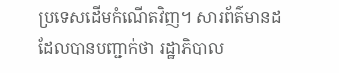ប្រទេសដើមកំណើតវិញ។ សារព័ត៌មានដដែលបានបញ្ជាក់ថា រដ្ឋាភិបាល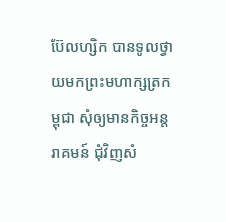ប៊ែលហ្សិក បានទូលថ្វាយមកព្រះមហាក្សត្រកម្ពុជា សុំឲ្យមានកិច្ចអន្តរាគមន៍ ជុំវិញសំ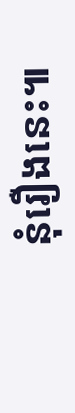នុំរឿងនេះ៕